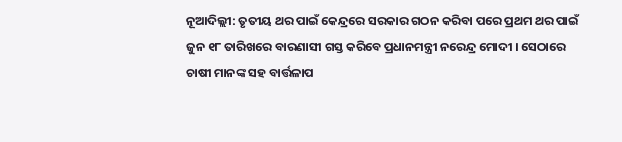ନୂଆଦିଲ୍ଲୀ: ତୃତୀୟ ଥର ପାଇଁ କେନ୍ଦ୍ରରେ ସରକାର ଗଠନ କରିବା ପରେ ପ୍ରଥମ ଥର ପାଇଁ ଜୁନ ୧୮ ତାରିଖରେ ବାରଣାସୀ ଗସ୍ତ କରିବେ ପ୍ରଧାନମନ୍ତ୍ରୀ ନରେନ୍ଦ୍ର ମୋଦୀ । ସେଠାରେ ଚାଷୀ ମାନଙ୍କ ସହ ବାର୍ତ୍ତଳାପ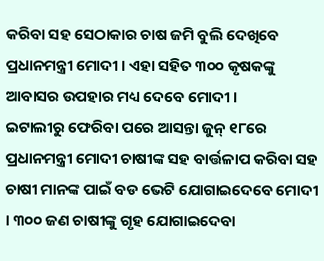କରିବା ସହ ସେଠାକାର ଚାଷ ଜମି ବୁଲି ଦେଖିବେ ପ୍ରଧାନମନ୍ତ୍ରୀ ମୋଦୀ । ଏହା ସହିତ ୩୦୦ କୃଷକଙ୍କୁ ଆବାସର ଉପହାର ମଧ୍ୟ ଦେବେ ମୋଦୀ ।
ଇଟାଲୀରୁ ଫେରିବା ପରେ ଆସନ୍ତା ଜୁନ୍ ୧୮ରେ ପ୍ରଧାନମନ୍ତ୍ରୀ ମୋଦୀ ଚାଷୀଙ୍କ ସହ ବାର୍ତ୍ତଳାପ କରିବା ସହ ଚାଷୀ ମାନଙ୍କ ପାଇଁ ବଡ ଭେଟି ଯୋଗାଇଦେବେ ମୋଦୀ । ୩୦୦ ଜଣ ଚାଷୀଙ୍କୁ ଗୃହ ଯୋଗାଇଦେବା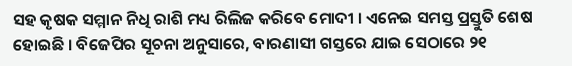ସହ କୃଷକ ସମ୍ମାନ ନିଧି ରାଶି ମଧ୍ୟ ରିଲିଜ କରିବେ ମୋଦୀ । ଏନେଇ ସମସ୍ତ ପ୍ରସ୍ତୁତି ଶେଷ ହୋଇଛି । ବିଜେପିର ସୂଚନା ଅନୁସାରେ, ବାରଣାସୀ ଗସ୍ତରେ ଯାଇ ସେଠାରେ ୨୧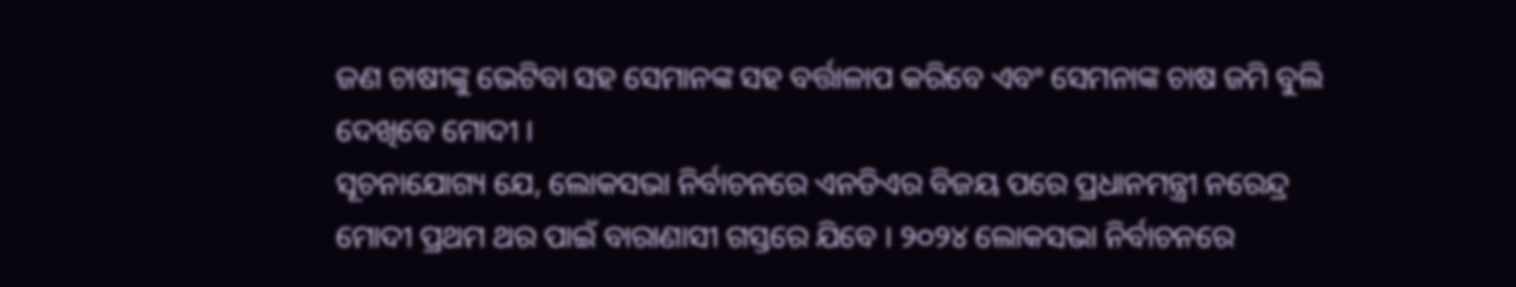ଜଣ ଚାଷୀଙ୍କୁ ଭେଟିବା ସହ ସେମାନଙ୍କ ସହ ବର୍ତ୍ତାଳାପ କରିବେ ଏବଂ ସେମନାଙ୍କ ଚାଷ ଜମି ବୁଲି ଦେଖିବେ ମୋଦୀ ।
ସୂଚନାଯୋଗ୍ୟ ଯେ, ଲୋକସଭା ନିର୍ବାଚନରେ ଏନଡିଏର ବିଜୟ ପରେ ପ୍ରଧାନମନ୍ତ୍ରୀ ନରେନ୍ଦ୍ର ମୋଦୀ ପ୍ରଥମ ଥର ପାଇଁ ବାରାଣାସୀ ଗସ୍ତରେ ଯିବେ । ୨୦୨୪ ଲୋକସଭା ନିର୍ବାଚନରେ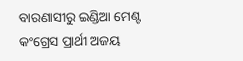ବାରଣାସୀରୁ ଇଣ୍ଡିଆ ମେଣ୍ଟ କଂଗ୍ରେସ ପ୍ରାର୍ଥୀ ଅଜୟ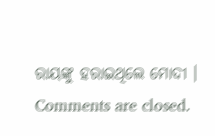ରାୟଙ୍କୁ ହରାଇଥିଲେ ମୋଦୀ ।
Comments are closed.